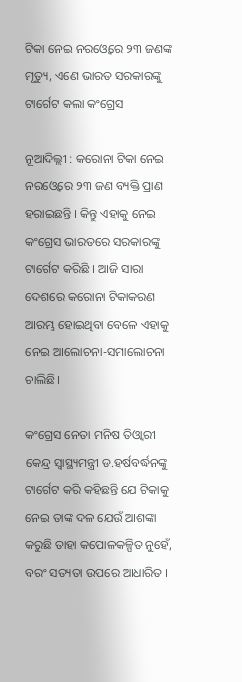ଟିକା ନେଇ ନରଓ୍ବେରେ ୨୩ ଜଣଙ୍କ ମୃତ୍ୟୁ, ଏଣେ ଭାରତ ସରକାରଙ୍କୁ ଟାର୍ଗେଟ କଲା କଂଗ୍ରେସ

ନୂଆଦିଲ୍ଲୀ : କରୋନା ଟିକା ନେଇ ନରଓ୍ବେରେ ୨୩ ଜଣ ବ୍ୟକ୍ତି ପ୍ରାଣ ହରାଇଛନ୍ତି । କିନ୍ତୁ ଏହାକୁ ନେଇ କଂଗ୍ରେସ ଭାରତରେ ସରକାରଙ୍କୁ ଟାର୍ଗେଟ କରିଛି । ଆଜି ସାରା ଦେଶରେ କରୋନା ଟିକାକରଣ ଆରମ୍ଭ ହୋଇଥିବା ବେଳେ ଏହାକୁ ନେଇ ଆଲୋଚନା-ସମାଲୋଚନା ଚାଲିଛି।

କଂଗ୍ରେସ ନେତା ମନିଷ ତିଓ୍ବାରୀ କେନ୍ଦ୍ର ସ୍ବାସ୍ଥ୍ୟମନ୍ତ୍ରୀ ଡ.ହର୍ଷବର୍ଦ୍ଧନଙ୍କୁ ଟାର୍ଗେଟ କରି କହିଛନ୍ତି ଯେ ଟିକାକୁ ନେଇ ତାଙ୍କ ଦଳ ଯେଉଁ ଆଶଙ୍କା କରୁଛି ତାହା କପୋଳକଳ୍ପିତ ନୁହେଁ, ବରଂ ସତ୍ୟତା ଉପରେ ଆଧାରିତ ।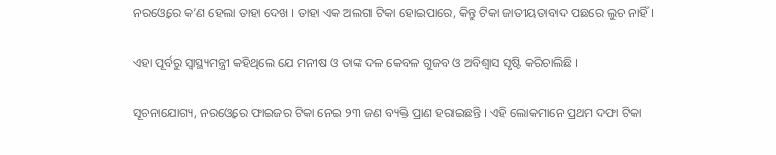ନରଓ୍ବେରେ କ’ଣ ହେଲା ତାହା ଦେଖ । ତାହା ଏକ ଅଲଗା ଟିକା ହୋଇପାରେ, କିନ୍ତୁ ଟିକା ଜାତୀୟତାବାଦ ପଛରେ ଲୁଚ ନାହିଁ ।

ଏହା ପୂର୍ବରୁ ସ୍ବାସ୍ଥ୍ୟମନ୍ତ୍ରୀ କହିଥିଲେ ଯେ ମନୀଷ ଓ ତାଙ୍କ ଦଳ କେବଳ ଗୁଜବ ଓ ଅବିଶ୍ବାସ ସୃଷ୍ଟି କରିଚାଲିଛି ।

ସୂଚନାଯୋଗ୍ୟ, ନରଓ୍ବେରେ ଫାଇଜର ଟିକା ନେଇ ୨୩ ଜଣ ବ୍ୟକ୍ତି ପ୍ରାଣ ହରାଇଛନ୍ତି । ଏହି ଲୋକମାନେ ପ୍ରଥମ ଦଫା ଟିକା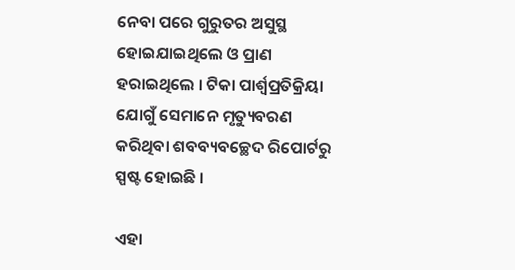ନେବା ପରେ ଗୁରୁତର ଅସୁସ୍ଥ ହୋଇଯାଇଥିଲେ ଓ ପ୍ରାଣ ହରାଇଥିଲେ । ଟିକା ପାର୍ଶ୍ବପ୍ରତିକ୍ରିୟା ଯୋଗୁଁ ସେମାନେ ମୃତ୍ୟୁବରଣ କରିଥିବା ଶବବ୍ୟବଚ୍ଛେଦ ରିପୋର୍ଟରୁ ସ୍ପଷ୍ଟ ହୋଇଛି ।

ଏହା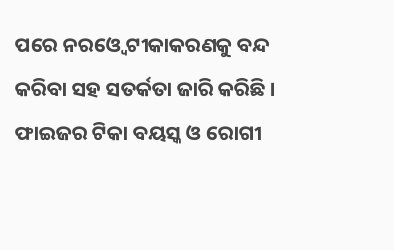ପରେ ନରଓ୍ବେ ଟୀକାକରଣକୁ ବନ୍ଦ କରିବା ସହ ସତର୍କତା ଜାରି କରିଛି । ଫାଇଜର ଟିକା ବୟସ୍କ ଓ ରୋଗୀ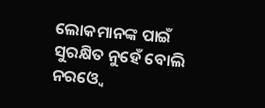ଲୋକମାନଙ୍କ ପାଇଁ ସୁରକ୍ଷିତ ନୁହେଁ ବୋଲି ନରଓ୍ବେ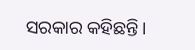ସରକାର କହିଛନ୍ତି।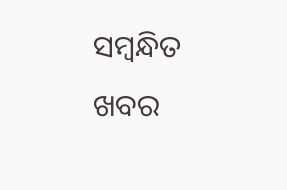ସମ୍ବନ୍ଧିତ ଖବର